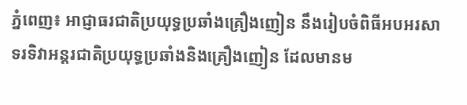ភ្នំពេញ៖ អាជ្ញាធរជាតិប្រយុទ្ធប្រឆាំងគ្រឿងញៀន នឹងរៀបចំពិធីអបអរសាទរទិវាអន្ដរជាតិប្រយុទ្ធប្រឆាំងនិងគ្រឿងញៀន ដែលមានម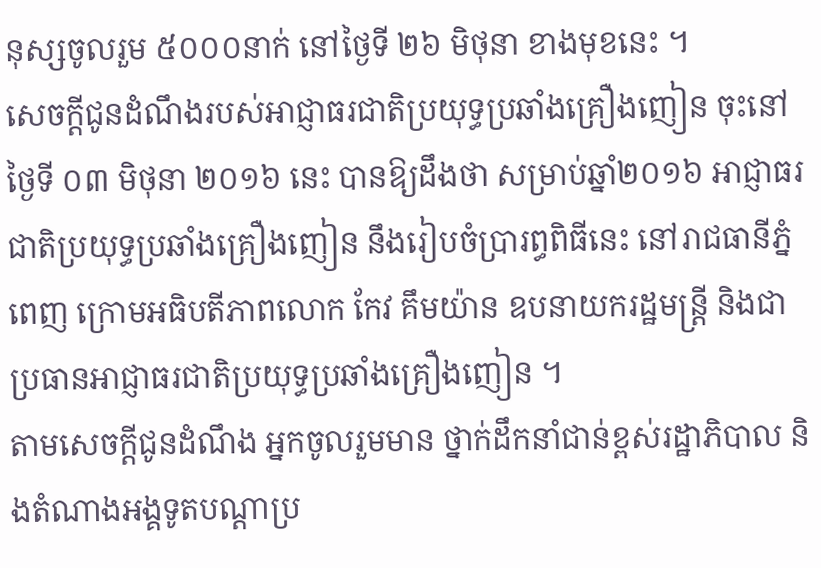នុស្សចូលរួម ៥០០០នាក់ នៅថ្ងៃទី ២៦ មិថុនា ខាងមុខនេះ ។
សេចក្ដីជូនដំណឹងរបស់អាជ្ញាធរជាតិប្រយុទ្ធប្រឆាំងគ្រឿងញៀន ចុះនៅថ្ងៃទី ០៣ មិថុនា ២០១៦ នេះ បានឱ្យដឹងថា សម្រាប់ឆ្នាំ២០១៦ អាជ្ញាធរជាតិប្រយុទ្ធប្រឆាំងគ្រឿងញៀន នឹងរៀបចំប្រារព្ធពិធីនេះ នៅរាជធានីភ្នំពេញ ក្រោមអធិបតីភាពលោក កែវ គឹមយ៉ាន ឧបនាយករដ្ឋមន្ដ្រី និងជាប្រធានអាជ្ញាធរជាតិប្រយុទ្ធប្រឆាំងគ្រឿងញៀន ។
តាមសេចក្ដីជូនដំណឹង អ្នកចូលរួមមាន ថ្នាក់ដឹកនាំជាន់ខ្ពស់រដ្ឋាភិបាល និងតំណាងអង្គទូតបណ្ដាប្រ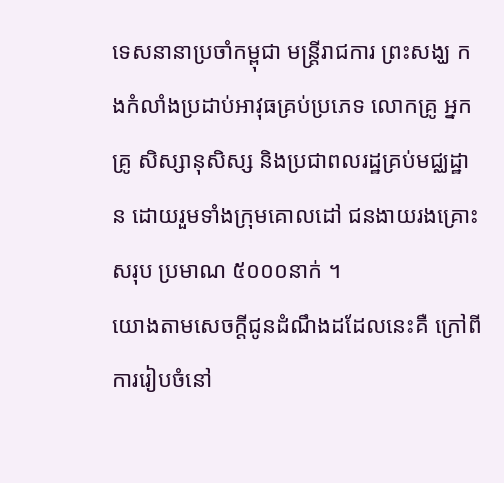ទេសនានាប្រចាំកម្ពុជា មន្ដ្រីរាជការ ព្រះសង្ឃ កងកំលាំងប្រដាប់អាវុធគ្រប់ប្រភេទ លោកគ្រូ អ្នកគ្រូ សិស្សានុសិស្ស និងប្រជាពលរដ្ឋគ្រប់មជ្ឈដ្ឋាន ដោយរួមទាំងក្រុមគោលដៅ ជនងាយរងគ្រោះសរុប ប្រមាណ ៥០០០នាក់ ។
យោងតាមសេចក្ដីជូនដំណឹងដដែលនេះគឺ ក្រៅពីការរៀបចំនៅ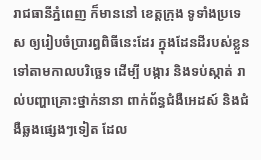រាជធានីភ្នំពេញ ក៏មាននៅ ខេត្តក្រុង ទូទាំងប្រទេស ឲ្យរៀបចំប្រារព្ធពិធីនេះដែរ ក្នុងដែនដីរបស់ខ្លួន ទៅតាមកាលបរិច្ឆេទ ដើម្បី បង្ការ និងទប់ស្កាត់ រាល់បញ្ហាគ្រោះថ្នាក់នានា ពាក់ព័ន្ធជំងឺអេដស៍ និងជំងឺឆ្លងផ្សេងៗទៀត ដែល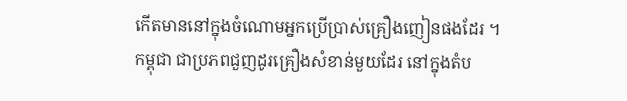កើតមាននៅក្នុងចំណោមអ្នកប្រើប្រាស់គ្រឿងញៀនផងដែរ ។
កម្ពុជា ជាប្រភពជួញដូរគ្រឿងសំខាន់មួយដែរ នៅក្នុងតំប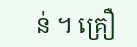ន់ ។ គ្រឿ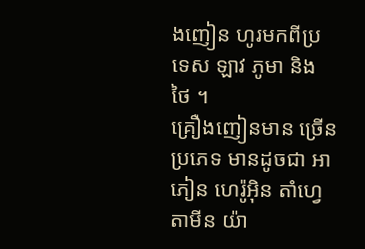ងញៀន ហូរមកពីប្រទេស ឡាវ ភូមា និង ថៃ ។
គ្រឿងញៀនមាន ច្រើនប្រភេទ មានដូចជា អាភៀន ហេរ៉ូអ៊ិន តាំហ្វេតាមីន យ៉ា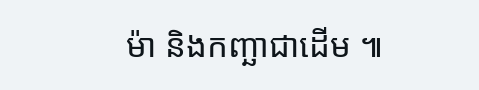ម៉ា និងកញ្ឆាជាដើម ៕